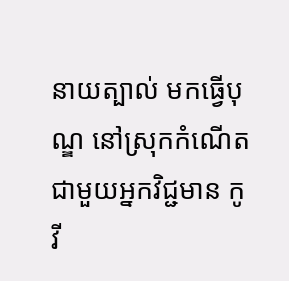នាយត្បាល់ មកធ្វើបុណ្ឌ នៅស្រុកកំណើត ជាមួយអ្នកវិជ្ជមាន កូវី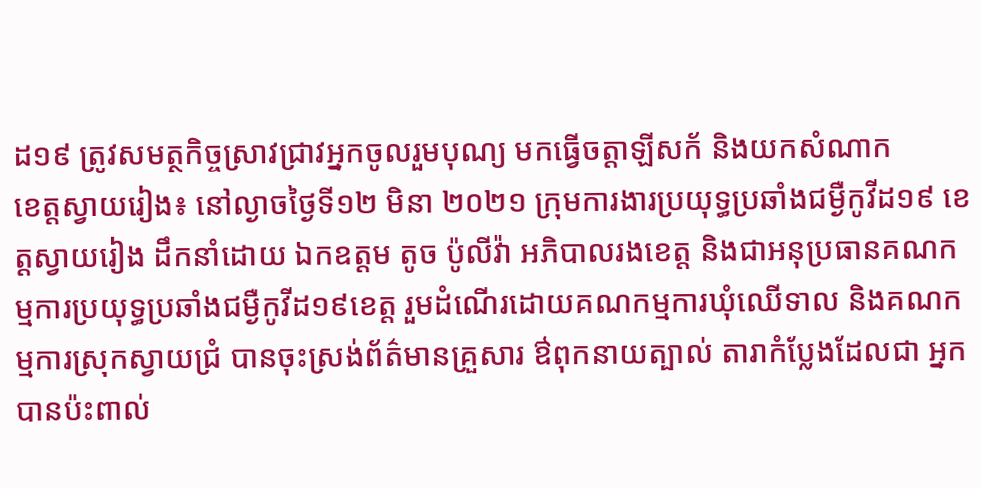ដ១៩ ត្រូវសមត្ថកិច្ចស្រាវជ្រាវអ្នកចូលរួមបុណ្យ មកធ្វើចត្តាឡីសក័ និងយកសំណាក
ខេត្តស្វាយរៀង៖ នៅល្ងាចថ្ងៃទី១២ មិនា ២០២១ ក្រុមការងារប្រយុទ្ធប្រឆាំងជម្ងឺកូវីដ១៩ ខេត្តស្វាយរៀង ដឹកនាំដោយ ឯកឧត្តម តូច ប៉ូលីវ៉ា អភិបាលរងខេត្ត និងជាអនុប្រធានគណកម្មការប្រយុទ្ធប្រឆាំងជម្ងឺកូវីដ១៩ខេត្ត រួមដំណើរដោយគណកម្មការឃុំឈើទាល និងគណកម្មការស្រុកស្វាយជ្រំ បានចុះស្រង់ព័ត៌មានគ្រួសារ ឳពុកនាយត្បាល់ តារាកំប្លែងដែលជា អ្នកបានប៉ះពាល់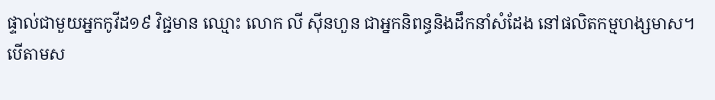ផ្ទាល់ជាមួយអ្នកកូវីដ១៩ វិជ្ជមាន ឈ្មោះ លោក លី ស៊ីនហួន ជាអ្នកនិពន្ធនិងដឹកនាំសំដែង នៅផលិតកម្មហង្សមាស។
បើតាមស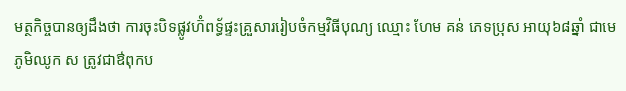មត្ថកិច្ចបានឲ្យដឹងថា ការចុះបិទផ្លូវហ៊ំពទ្ធ័ផ្ទះគ្រួសាររៀបចំកម្មវិធីបុណ្យ ឈ្មោះ ហែម គន់ ភេទប្រុស អាយុ៦៨ឆ្នាំ ជាមេភូមិឈូក ស ត្រូវជាឳពុកប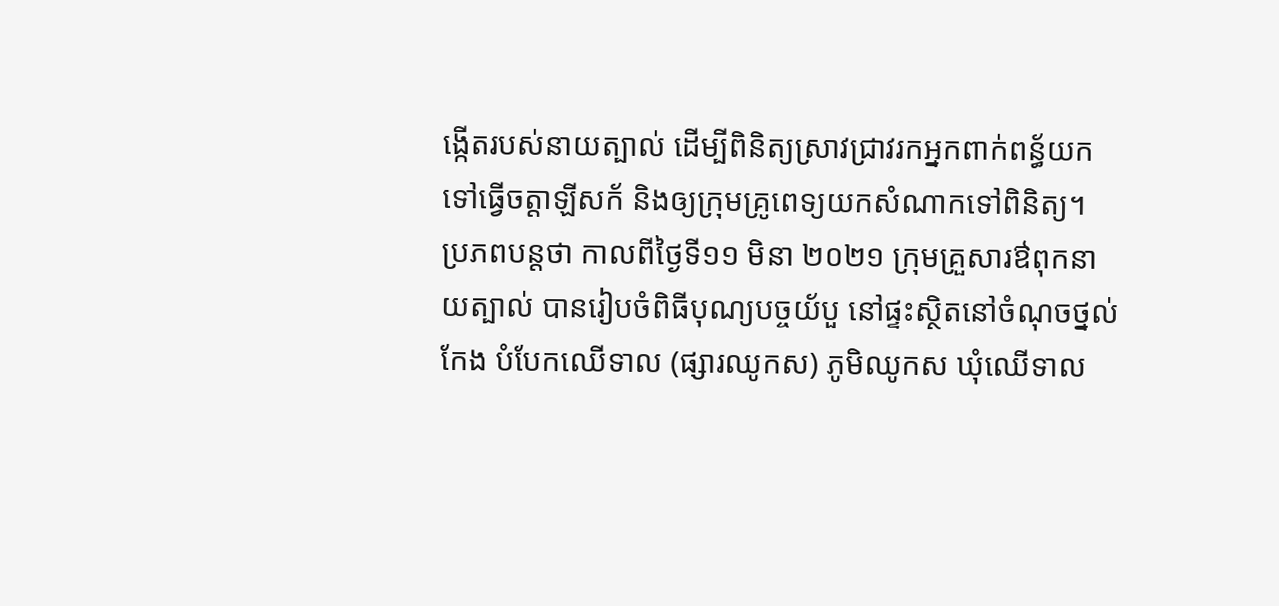ង្កើតរបស់នាយត្បាល់ ដើម្បីពិនិត្យស្រាវជ្រាវរកអ្នកពាក់ពន្ធ័យកទៅធ្វើចត្តាឡីសក័ និងឲ្យក្រុមគ្រូពេទ្យយកសំណាកទៅពិនិត្យ។
ប្រភពបន្តថា កាលពីថ្ងៃទី១១ មិនា ២០២១ ក្រុមគ្រួសារឳពុកនាយត្បាល់ បានរៀបចំពិធីបុណ្យបច្ចយ័បួ នៅផ្ទះស្ថិតនៅចំណុចថ្នល់កែង បំបែកឈើទាល (ផ្សារឈូកស) ភូមិឈូកស ឃុំឈើទាល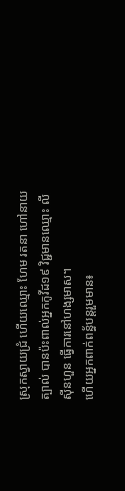ស្រុកស្វាយជ្រំ ហើយឈ្មោះ ហែម រតនា ហៅនាយត្បាល់ បានប៉ះពាល់អ្នកកូវីដ១៩ វិជ្ជមានឈ្មោះ លី ស៊ីនហួន ធ្វើការនៅហង្សមាស។
ហើយអ្នកពាក់ពន្ធ័បន្តរួមមាន៖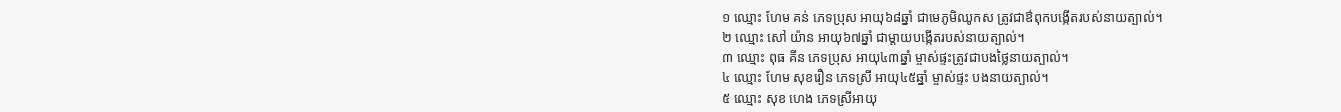១ ឈ្មោះ ហែម គន់ ភេទប្រុស អាយុ៦៨ឆ្នាំ ជាមេភូមិឈូកស ត្រូវជាឳពុកបង្កើតរបស់នាយត្បាល់។
២ ឈ្មោះ សៅ យ៉ាន អាយុ៦៧ឆ្នាំ ជាម្តាយបង្កើតរបស់នាយត្បាល់។
៣ ឈ្មោះ ពុធ គីន ភេទប្រុស អាយុ៤៣ឆ្នាំ ម្ចាស់ផ្ទះត្រូវជាបងថ្លៃនាយត្បាល់។
៤ ឈ្មោះ ហែម សុខរឿន ភេទស្រី អាយុ៤៥ឆ្នាំ ម្ចាស់ផ្ទះ បងនាយត្បាល់។
៥ ឈ្មោះ សុខ ហេង ភេទស្រីអាយុ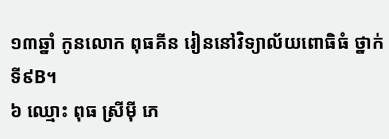១៣ឆ្នាំ កូនលោក ពុធគីន រៀននៅវិទ្យាល័យពោធិធំ ថ្នាក់ទី៩B។
៦ ឈ្មោះ ពុធ ស្រីម៉ី ភេ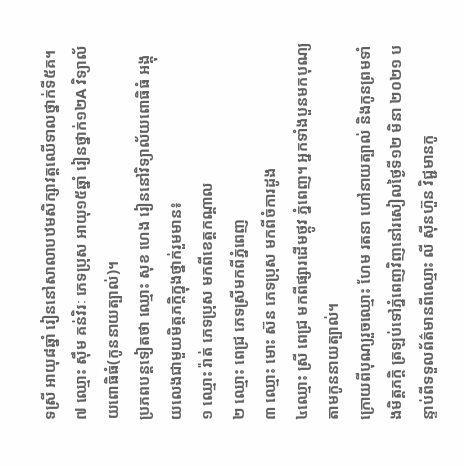ទស្រី អាយុ៨ឆ្នាំ រៀននៅសាលាបឋមសិក្សាវត្តឈើទាលថ្នាក់ទី៥គ។
៧ ឈ្មោះ ស៊ឹម គន់វិរៈ ភេទប្រុស អាយុ១៥ឆ្នាំ រៀនថ្នាក់១២A វិទ្យាល័យពោធិធំ(កូននាយត្បាល់)។
ប្រភពបន្តទៀតថា ឈ្មោះ សុខ ហេង រៀននៅវិទ្យាល័យពោធិធំ អង្គុយលេងជាមួយមិត្តភក្តិក្នុងថ្នាក់រួមមាន៖
១ ឈ្មោះ រ៉ាត់ ភេទប្រុស មកពីខេត្តកណ្តាល
២ ឈ្មោះ ពេជ្រ ភេទស្រីមកពីភ្នំពេញ
៣ ឈ្មោះ មោះ ស៊ន ភេទប្រុស មកពីចំការដូង
៤ឈ្មោះ ស្រី ពេជ្រ មកពីផ្សារដើមថ្កូវ ភ្នំពេញ។ អ្នកទាំងបួនមកបុណ្យតាមកូននាយត្បាល់។
ក្រោយពីបុណ្យរួចឈ្មោះ ហែម រតនា ហៅនាយត្បាល់ និងកូនព្រមទាំងមិត្តភក្តិ ត្រឡប់ទៅភ្នំពេញវិញនៅរសៀលថ្ងៃទី១២ មិនា ២០២១ បន្ទាប់ពីទទួលព័ត៌មានពីឈ្មោះ លី ស៊ីនហ៊ួន វិជ្ជមានកូ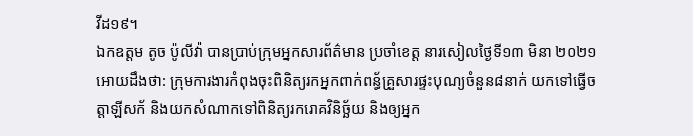វីដ១៩។
ឯកឧត្តម តូច ប៉ូលីវ៉ា បានប្រាប់ក្រុមអ្នកសារព័ត៌មាន ប្រចាំខេត្ត នារសៀលថ្ងៃទី១៣ មិនា ២០២១ អោយដឹងថា: ក្រុមការងារកំពុងចុះពិនិត្យរកអ្នកពាក់ពន្ធ័គ្រួសារផ្ទះបុណ្យចំនួន៨នាក់ យកទៅធ្វើចត្តាឡីសក័ និងយកសំណាកទៅពិនិត្យរករោគវិនិច្ឆ័យ និងឲ្យអ្នក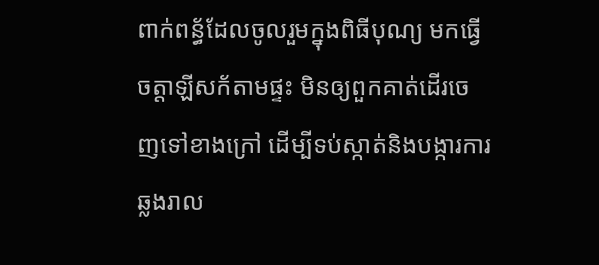ពាក់ពន្ធ័ដែលចូលរួមក្នុងពិធីបុណ្យ មកធ្វើចត្តាឡីសក័តាមផ្ទះ មិនឲ្យពួកគាត់ដើរចេញទៅខាងក្រៅ ដើម្បីទប់ស្កាត់និងបង្ការការឆ្លងរាល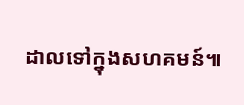ដាលទៅក្នុងសហគមន៍៕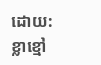ដោយ:ខ្លាខ្មៅ